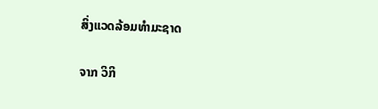ສິ່ງແວດລ້ອມທຳມະຊາດ

ຈາກ ວິກິ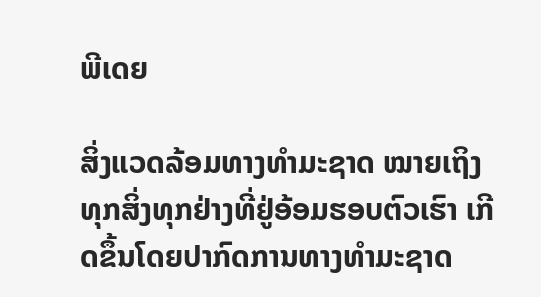ພີເດຍ

ສິ່ງແວດລ້ອມທາງທຳມະຊາດ ໝາຍເຖິງ ທຸກສິ່ງທຸກຢ່າງທີ່ຢູ່ອ້ອມຮອບຕົວເຮົາ ເກີດຂຶ້ນໂດຍປາກົດການທາງທຳມະຊາດ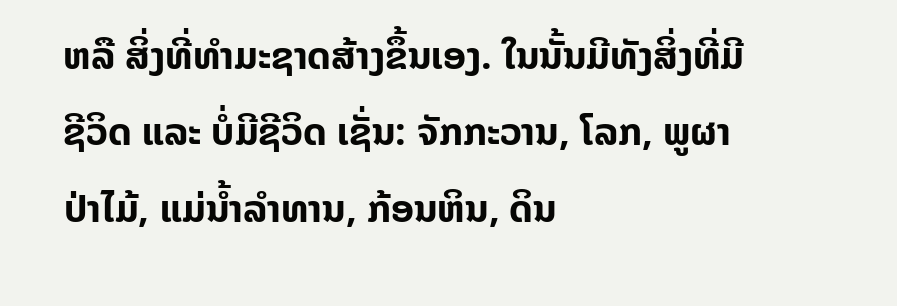ຫລື ສິ່ງທີ່ທຳມະຊາດສ້າງຂຶ້ນເອງ. ໃນນັ້ນມີທັງສິ່ງທີ່ມີຊີວິດ ແລະ ບໍ່ມີຊີວິດ ເຊັ່ນ: ຈັກກະວານ, ໂລກ, ພູຜາປ່າໄມ້, ແມ່ນ້ຳລຳທານ, ກ້ອນຫິນ, ດິນ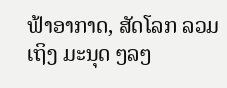ຟ້າອາກາດ, ສັດໂລກ ລວມເຖິງ ມະນຸດ ໆລໆ